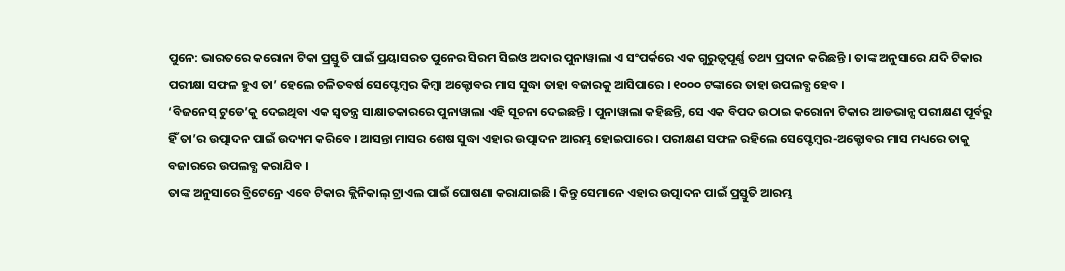ପୁନେ: ଭାରତରେ କରୋନା ଟିକା ପ୍ରସ୍ତୁତି ପାଇଁ ପ୍ରୟାସରତ ପୁନେର ସିରମ ସିଇଓ ଅଦାର ପୁନାୱାଲା ଏ ସଂପର୍କରେ ଏକ ଗୁରୁତ୍ୱପୂର୍ଣ୍ଣ ତଥ୍ୟ ପ୍ରଦାନ କରିଛନ୍ତି । ତାଙ୍କ ଅନୁସାରେ ଯଦି ଟିକାର ପରୀକ୍ଷା ସଫଳ ହୁଏ ତା’ ହେଲେ ଚଳିତବର୍ଷ ସେପ୍ଟେମ୍ୱର କିମ୍ୱା ଅକ୍ଟୋବର ମାସ ସୁଦ୍ଧା ତାହା ବଜାରକୁ ଆସିପାରେ । ୧୦୦୦ ଟଙ୍କାରେ ତାହା ଉପଲବ୍ଧ ହେବ ।
‘ବିଜନେସ୍ ଟୁଡେ’କୁ ଦେଇଥିବା ଏକ ସ୍ୱତନ୍ତ୍ର ସାକ୍ଷାତକାରରେ ପୁନାୱାଲା ଏହି ସୂଚନା ଦେଇଛନ୍ତି । ପୁନାୱାଲା କହିଛନ୍ତି, ସେ ଏକ ବିପଦ ଉଠାଇ କରୋନା ଟିକାର ଆଡଭାନ୍ସ ପରୀକ୍ଷଣ ପୂର୍ବରୁ ହିଁ ତା’ର ଉତ୍ପାଦନ ପାଇଁ ଉଦ୍ୟମ କରିବେ । ଆସନ୍ତା ମାସର ଶେଷ ସୁଦ୍ଧା ଏହାର ଉତ୍ପାଦନ ଆରମ୍ଭ ହୋଇପାରେ । ପରୀକ୍ଷଣ ସଫଳ ରହିଲେ ସେପ୍ଟେମ୍ୱର-ଅକ୍ଟୋବର ମାସ ମଧ୍ୟରେ ତାକୁ ବଜାରରେ ଉପଲବ୍ଧ କରାଯିବ ।
ତାଙ୍କ ଅନୁସାରେ ବ୍ରିଟେନ୍ରେ ଏବେ ଟିକାର କ୍ଲିନିକାଲ୍ ଟ୍ରାଏଲ ପାଇଁ ଘୋଷଣା କରାଯାଇଛି । କିନ୍ତୁ ସେମାନେ ଏହାର ଉତ୍ପାଦନ ପାଇଁ ପ୍ରସ୍ତୁତି ଆରମ୍ଭ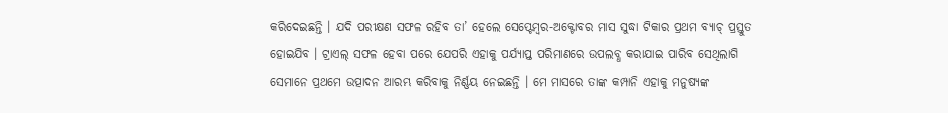କରିଦେଇଛନ୍ତି । ଯଦି ପରୀକ୍ଷଣ ସଫଳ ରହିବ ତା’ ହେଲେ ସେପ୍ଟେମ୍ୱର-ଅକ୍ଟୋବର ମାସ ସୁଦ୍ଧା ଟିକାର ପ୍ରଥମ ବ୍ୟାଚ୍ ପ୍ରସ୍ତୁତ ହୋଇଯିବ । ଟ୍ରାଏଲ୍ ସଫଳ ହେବା ପରେ ଯେପରି ଏହାକୁ ପର୍ଯ୍ୟାପ୍ତ ପରିମାଣରେ ଉପଲବ୍ଧ କରାଯାଇ ପାରିବ ସେଥିଲାଗି ସେମାନେ ପ୍ରଥମେ ଉତ୍ପାଦନ ଆରମ୍ଭ କରିବାକୁ ନିର୍ଣ୍ଣୟ ନେଇଛନ୍ତି । ମେ ମାସରେ ତାଙ୍କ କମ୍ପାନି ଏହାକୁ ମନୁଷ୍ୟଙ୍କ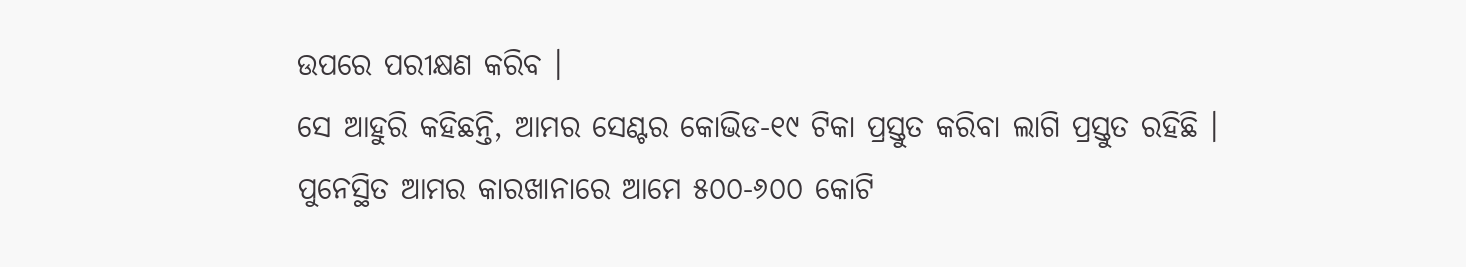ଉପରେ ପରୀକ୍ଷଣ କରିବ ।
ସେ ଆହୁରି କହିଛନ୍ତି, ଆମର ସେଣ୍ଟର କୋଭିଡ-୧୯ ଟିକା ପ୍ରସ୍ତୁତ କରିବା ଲାଗି ପ୍ରସ୍ତୁତ ରହିଛି । ପୁନେସ୍ଥିତ ଆମର କାରଖାନାରେ ଆମେ ୫୦୦-୬୦୦ କୋଟି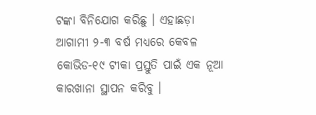ଟଙ୍କା ବିନିଯୋଗ କରିଛୁ । ଏହାଛଡ଼ା ଆଗାମୀ ୨-୩ ବର୍ଷ ମଧ୍ୟରେ କେବଳ କୋଭିଡ-୧୯ ଟୀକା ପ୍ରସ୍ତୁତି ପାଇଁ ଏକ ନୂଆ କାରଖାନା ସ୍ଥାପନ କରିବୁ ।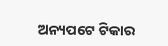ଅନ୍ୟପଟେ ଟିକାର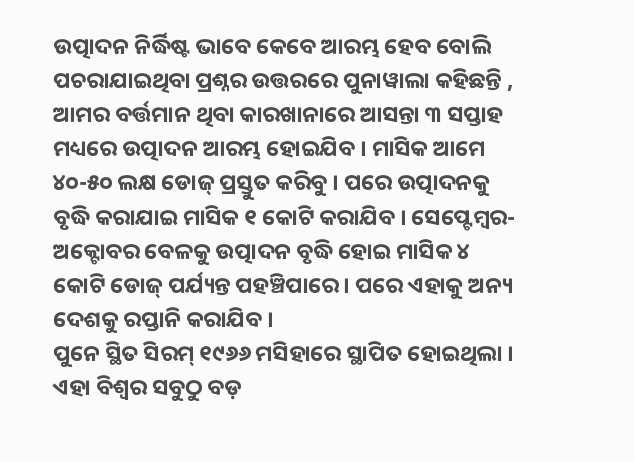ଉତ୍ପାଦନ ନିର୍ଦ୍ଧିଷ୍ଟ ଭାବେ କେବେ ଆରମ୍ଭ ହେବ ବୋଲି ପଚରାଯାଇଥିବା ପ୍ରଶ୍ନର ଉତ୍ତରରେ ପୁନାୱାଲା କହିଛନ୍ତି , ଆମର ବର୍ତ୍ତମାନ ଥିବା କାରଖାନାରେ ଆସନ୍ତା ୩ ସପ୍ତାହ ମଧ୍ୟରେ ଉତ୍ପାଦନ ଆରମ୍ଭ ହୋଇଯିବ । ମାସିକ ଆମେ ୪୦-୫୦ ଲକ୍ଷ ଡୋଜ୍ ପ୍ରସ୍ତୁତ କରିବୁ । ପରେ ଉତ୍ପାଦନକୁ ବୃଦ୍ଧି କରାଯାଇ ମାସିକ ୧ କୋଟି କରାଯିବ । ସେପ୍ଟେମ୍ୱର-ଅକ୍ଟୋବର ବେଳକୁ ଉତ୍ପାଦନ ବୃଦ୍ଧି ହୋଇ ମାସିକ ୪ କୋଟି ଡୋଜ୍ ପର୍ଯ୍ୟନ୍ତ ପହଞ୍ଚିପାରେ । ପରେ ଏହାକୁ ଅନ୍ୟ ଦେଶକୁ ରପ୍ତାନି କରାଯିବ ।
ପୁନେ ସ୍ଥିତ ସିରମ୍ ୧୯୬୬ ମସିହାରେ ସ୍ଥାପିତ ହୋଇଥିଲା । ଏହା ବିଶ୍ୱର ସବୁଠୁ ବଡ଼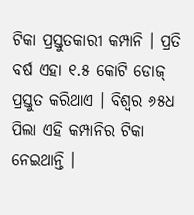ଟିକା ପ୍ରସ୍ତୁତକାରୀ କମ୍ପାନି । ପ୍ରତି ବର୍ଷ ଏହା ୧.୫ କୋଟି ଡୋଜ୍ ପ୍ରସ୍ତୁତ କରିଥାଏ । ବିଶ୍ୱର ୬୫ଧ ପିଲା ଏହି କମ୍ପାନିର ଟିକା ନେଇଥାନ୍ତି ।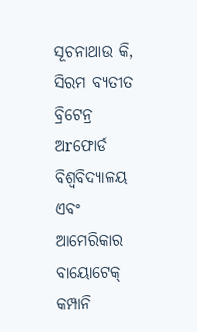ସୂଚନାଥାଉ କି, ସିରମ ବ୍ୟତୀତ ବ୍ରିଟେନ୍ର ଅrଫୋର୍ଡ ବିଶ୍ୱବିଦ୍ୟାଳୟ ଏବଂ ଆମେରିକାର ବାୟୋଟେକ୍ କମ୍ପାନି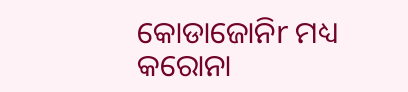କୋଡାଜୋନିr ମଧ୍ୟ କରୋନା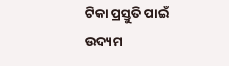ଟିକା ପ୍ରସ୍ତୁତି ପାଇଁ ଉଦ୍ୟମ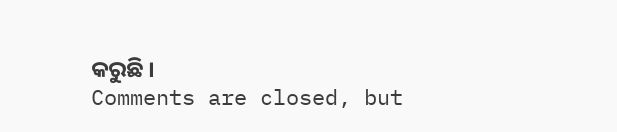କରୁଛି ।
Comments are closed, but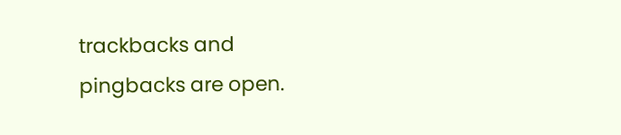trackbacks and pingbacks are open.